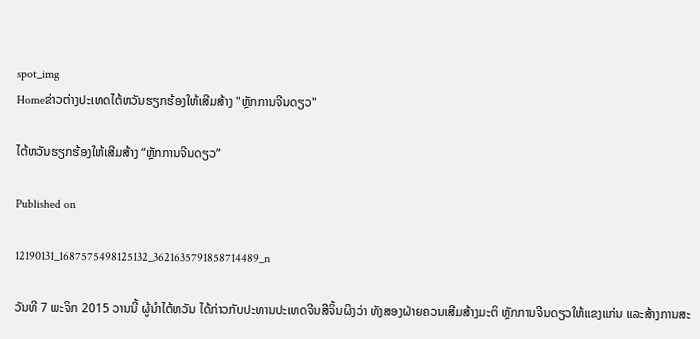spot_img
Homeຂ່າວຕ່າງປະເທດໄຕ້ຫວັນຮຽກຮ້ອງໃຫ້ເສີມສ້າງ "ຫຼັກການຈີນດຽວ"

ໄຕ້ຫວັນຮຽກຮ້ອງໃຫ້ເສີມສ້າງ “ຫຼັກການຈີນດຽວ”

Published on

12190131_1687575498125132_3621635791858714489_n

ວັນທີ 7 ພະຈິກ 2015 ວານນີ້ ຜູ້ນຳໄຕ້ຫວັນ ໄດ້ກ່າວກັບປະທານປະເທດຈີນສີຈິ້ນຜິງວ່າ ທັງສອງຝ່າຍຄວນເສີມສ້າງມະຕິ ຫຼັກການຈີນດຽວໃຫ້ແຂງແກ່ນ ແລະສ້າງການສະ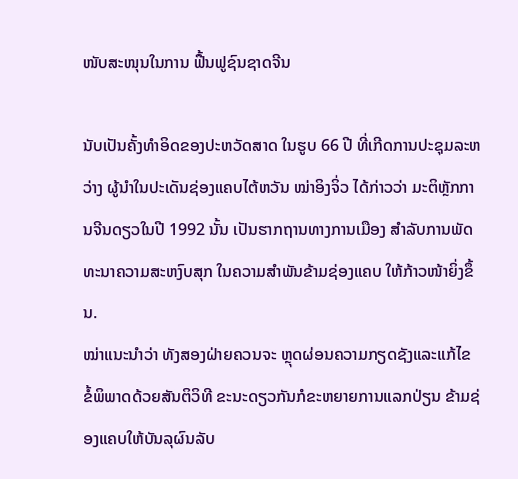ໜັບສະໜຸນໃນການ ຟື້ນຟູຊົນຊາດຈີນ

ນັບເປັນຄັ້ງທຳອິດຂອງປະຫວັດສາດ ໃນຮູບ 66 ປີ ທີ່ເກີດການປະຊຸມລະຫວ່າງ ຜູ້ນຳໃນປະເດັນຊ່ອງແຄບໄຕ້ຫວັນ ໝ່າອິງຈິ່ວ ໄດ້ກ່າວວ່າ ມະຕິຫຼັກການຈີນດຽວໃນປີ 1992 ນັ້ນ ເປັນຮາກຖານທາງການເມືອງ ສຳລັບການພັດທະນາຄວາມສະຫງົບສຸກ ໃນຄວາມສຳພັນຂ້າມຊ່ອງແຄບ ໃຫ້ກ້າວໜ້າຍິ່ງຂຶ້ນ.
ໝ່າແນະນຳວ່າ ທັງສອງຝ່າຍຄວນຈະ ຫຼຸດຜ່ອນຄວາມກຽດຊັງແລະແກ້ໄຂ ຂໍ້ພິພາດດ້ວຍສັນຕິວິທີ ຂະນະດຽວກັນກໍຂະຫຍາຍການແລກປ່ຽນ ຂ້າມຊ່ອງແຄບໃຫ້ບັນລຸຜົນລັບ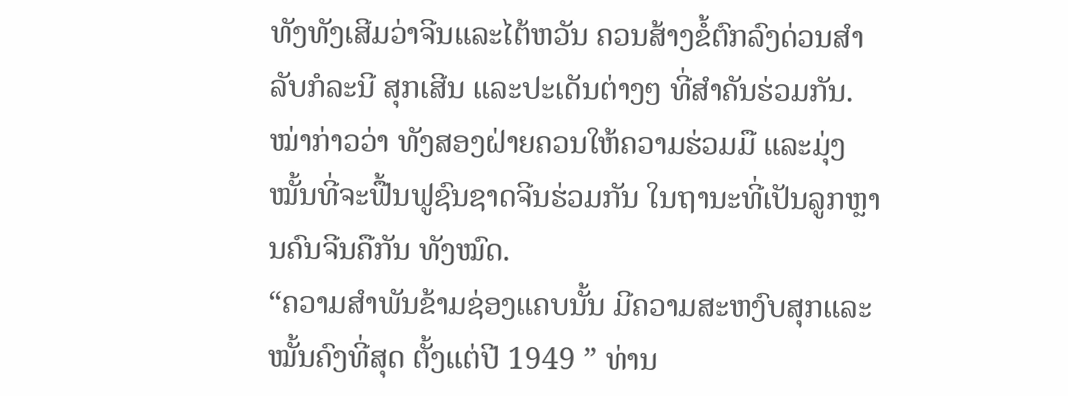ທັງທັງເສີມວ່າຈີນແລະໄຕ້ຫວັນ ຄວນສ້າງຂໍ້ຕົກລົງດ່ວນສຳລັບກໍລະນີ ສຸກເສີນ ແລະປະເດັນຕ່າງໆ ທີ່ສຳຄັນຮ່ວມກັນ.
ໝ່າກ່າວວ່າ ທັງສອງຝ່າຍຄວນໃຫ້ຄວາມຮ່ວມມື ແລະມຸ່ງໝັ້ນທີ່ຈະຟື້ນຟູຊົນຊາດຈີນຮ່ວມກັນ ໃນຖານະທີ່ເປັນລູກຫຼານຄົນຈີນຄືກັນ ທັງໝົດ.
“ຄວາມສຳພັນຂ້າມຊ່ອງແຄບນັ້ນ ມີຄວາມສະຫງົບສຸກແລະໝັ້ນຄົງທີ່ສຸດ ຕັ້ງແຕ່ປີ 1949 ” ທ່ານ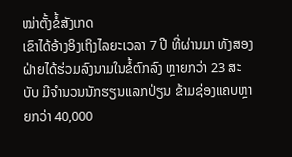ໝ່າຕັ້ງຂໍ້ສັງເກດ
ເຂົາໄດ້ອ້າງອິງເຖິງໄລຍະເວລາ 7 ປີ ທີ່ຜ່ານມາ ທັງສອງຝ່າຍໄດ້ຮ່ວມລົງນາມໃນຂໍ້ຕົກລົງ ຫຼາຍກວ່າ 23 ສະບັບ ມີຈຳນວນນັກຮຽນແລກປ່ຽນ ຂ້າມຊ່ອງແຄບຫຼາຍກວ່າ 40,000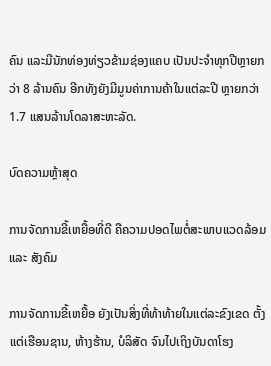ຄົນ ແລະມີນັກທ່ອງທ່ຽວຂ້າມຊ່ອງແຄບ ເປັນປະຈຳທຸກປີຫຼາຍກວ່າ 8 ລ້ານຄົນ ອີກທັງຍັງມີມູນຄ່າການຄ້າໃນແຕ່ລະປີ ຫຼາຍກວ່າ 1.7 ແສນລ້ານໂດລາສະຫະລັດ.

ບົດຄວາມຫຼ້າສຸດ

ການຈັດການຂີ້ເຫຍື້ອທີ່ດີ ຄືຄວາມປອດໄພຕໍ່ສະພາບແວດລ້ອມ ແລະ ສັງຄົມ

ການຈັດການຂີ້ເຫຍື້ອ ຍັງເປັນສິ່ງທີ່ທ້າທ້າຍໃນແຕ່ລະຂົງເຂດ ຕັ້ງແຕ່ເຮືອນຊານ, ຫ້າງຮ້ານ, ບໍລິສັດ ຈົນໄປເຖິງບັນດາໂຮງ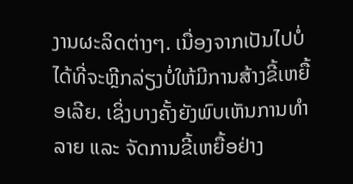ງານຜະລິດຕ່າງໆ. ເນື່ອງຈາກເປັນໄປບໍ່ໄດ້ທີ່ຈະຫຼີກລ່ຽງບໍ່ໃຫ້ມີການສ້າງຂີ້ເຫຍື້ອເລີຍ. ເຊິ່ງບາງຄັ້ງຍັງພົບເຫັນການທຳລາຍ ແລະ ຈັດການຂີ້ເຫຍື້ອຢ່າງ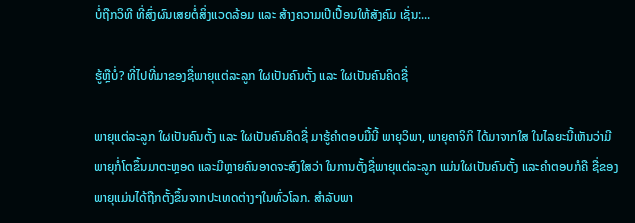ບໍ່ຖືກວິທີ ທີ່ສົ່ງຜົນເສຍຕໍ່ສິ່ງແວດລ້ອມ ແລະ ສ້າງຄວາມເປີເປື້ອນໃຫ້ສັງຄົມ ເຊັ່ນ:...

ຮູ້ຫຼືບໍ່? ທີ່ໄປທີ່ມາຂອງຊື່ພາຍຸແຕ່ລະລູກ ໃຜເປັນຄົນຕັ້ງ ແລະ ໃຜເປັນຄົນຄິດຊື່

ພາຍຸແຕ່ລະລູກ ໃຜເປັນຄົນຕັ້ງ ແລະ ໃຜເປັນຄົນຄິດຊື່ ມາຮູ້ຄຳຕອບມື້ນີ້ ພາຍຸວິພາ, ພາຍຸຄາຈິກິ ໄດ້ມາຈາກໃສ ໃນໄລຍະນີ້ເຫັນວ່າມີພາຍຸກໍ່ໂຕຂຶ້ນມາຕະຫຼອດ ແລະມີຫຼາຍຄົນອາດຈະສົງໃສວ່າ ໃນການຕັ້ງຊື່ພາຍຸແຕ່ລະລູກ ແມ່ນໃຜເປັນຄົນຕັ້ງ ແລະຄໍາຕອບກໍຄື ຊື່ຂອງພາຍຸແມ່ນໄດ້ຖືກຕັ້ງຂຶ້ນຈາກປະເທດຕ່າງໆໃນທົ່ວໂລກ. ສຳລັບພາ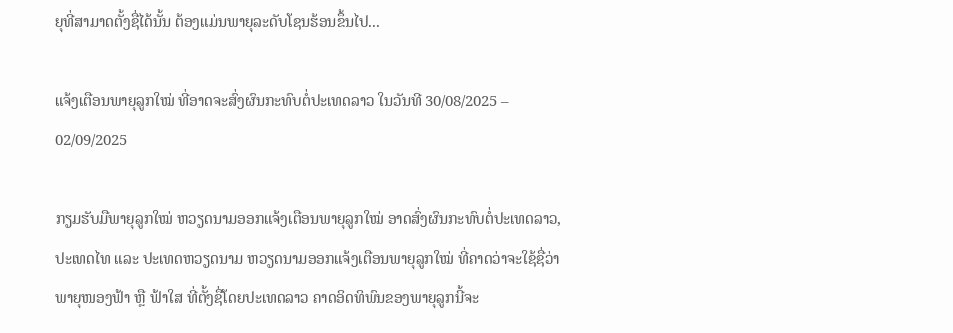ຍຸທີ່ສາມາດຕັ້ງຊື່ໄດ້ນັ້ນ ຕ້ອງແມ່ນພາຍຸລະດັບໂຊນຮ້ອນຂຶ້ນໄປ...

ແຈ້ງເຕືອນພາຍຸລູກໃໝ່ ທີ່ອາດຈະສົ່ງຜົນກະທົບຕໍ່ປະເທດລາວ ໃນວັນທີ 30/08/2025 – 02/09/2025

ກຽມຮັບມືພາຍຸລູກໃໝ່ ຫວຽດນາມອອກແຈ້ງເຕືອນພາຍຸລູກໃໝ່ ອາດສົ່ງຜົນກະທົບຕໍ່ປະເທດລາວ, ປະເທດໄທ ແລະ ປະເທດຫວຽດນາມ ຫວຽດນາມອອກແຈ້ງເຕືອນພາຍຸລູກໃໝ່ ທີ່ຄາດວ່າຈະໃຊ້ຊື່ວ່າພາຍຸໜອງຟ້າ ຫຼື ຟ້າໃສ ທີ່ຕັ້ງຊື່ໂດຍປະເທດລາວ ຄາດອິດທິພົນຂອງພາຍຸລູກນີ້ຈະ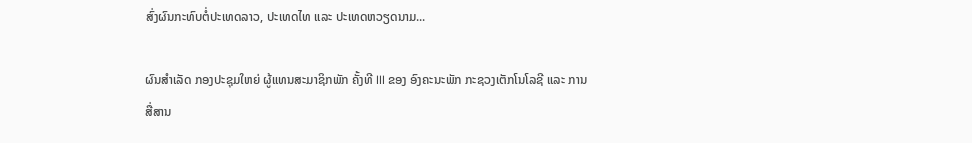ສົ່ງຜົນກະທົບຕໍ່ປະເທດລາວ, ປະເທດໄທ ແລະ ປະເທດຫວຽດນາມ...

ຜົນສໍາເລັດ ກອງປະຊຸມໃຫຍ່ ຜູ້ແທນສະມາຊິກພັກ ຄັ້ງທີ III ຂອງ ອົງຄະນະພັກ ກະຊວງເຕັກໂນໂລຊີ ແລະ ການສື່ສານ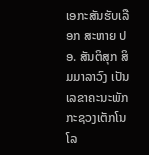ເອກະສັນຮັບເລືອກ ສະຫາຍ ປອ. ສັນຕິສຸກ ສິມມາລາວົງ ເປັນເລຂາຄະນະພັກ ກະຊວງເຕັກໂນໂລ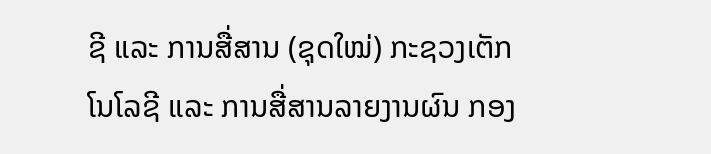ຊີ ແລະ ການສື່ສານ (ຊຸດໃໝ່) ກະຊວງເຕັກໂນໂລຊີ ແລະ ການສື່ສານລາຍງານຜົນ ກອງ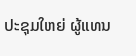ປະຊຸມໃຫຍ່ ຜູ້ແທນ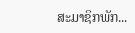ສະມາຊິກພັກ...